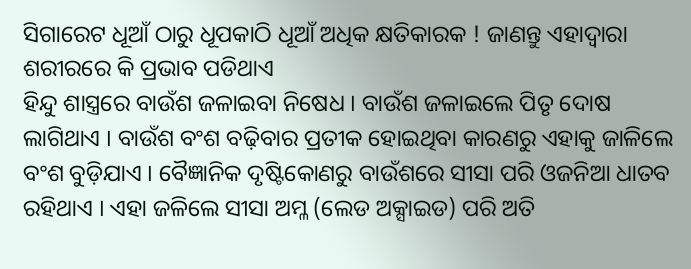ସିଗାରେଟ ଧୂଆଁ ଠାରୁ ଧୂପକାଠି ଧୂଆଁ ଅଧିକ କ୍ଷତିକାରକ ! ଜାଣନ୍ତୁ ଏହାଦ୍ୱାରା ଶରୀରରେ କି ପ୍ରଭାବ ପଡିଥାଏ
ହିନ୍ଦୁ ଶାସ୍ତ୍ରରେ ବାଉଁଶ ଜଳାଇବା ନିଷେଧ । ବାଉଁଶ ଜଳାଇଲେ ପିତୃ ଦୋଷ ଲାଗିଥାଏ । ବାଉଁଶ ବଂଶ ବଢ଼ିବାର ପ୍ରତୀକ ହୋଇଥିବା କାରଣରୁ ଏହାକୁ ଜାଳିଲେ ବଂଶ ବୁଡ଼ିଯାଏ । ବୈଜ୍ଞାନିକ ଦୃଷ୍ଟିକୋଣରୁ ବାଉଁଶରେ ସୀସା ପରି ଓଜନିଆ ଧାତବ ରହିଥାଏ । ଏହା ଜଳିଲେ ସୀସା ଅମ୍ଳ (ଲେଡ ଅକ୍ସାଇଡ) ପରି ଅତି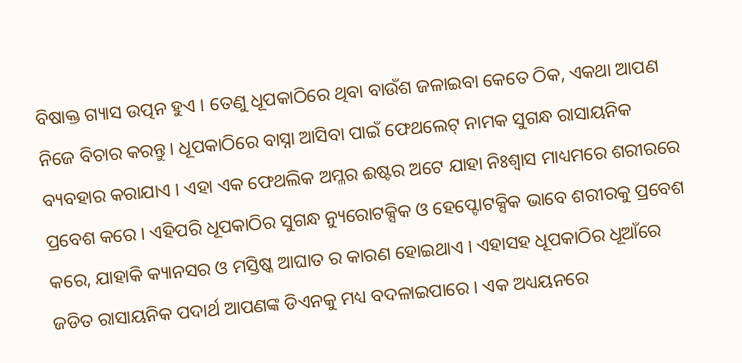ବିଷାକ୍ତ ଗ୍ୟାସ ଉତ୍ପନ ହୁଏ । ତେଣୁ ଧୂପକାଠିରେ ଥିବା ବାଉଁଶ ଜଳାଇବା କେତେ ଠିକ, ଏକଥା ଆପଣ ନିଜେ ବିଚାର କରନ୍ତୁ । ଧୂପକାଠିରେ ବାସ୍ନା ଆସିବା ପାଇଁ ଫେଥଲେଟ୍ ନାମକ ସୁଗନ୍ଧ ରାସାୟନିକ ବ୍ୟବହାର କରାଯାଏ । ଏହା ଏକ ଫେଥଲିକ ଅମ୍ଳର ଈଷ୍ଟର ଅଟେ ଯାହା ନିଃଶ୍ୱାସ ମାଧ୍ୟମରେ ଶରୀରରେ ପ୍ରବେଶ କରେ । ଏହିପରି ଧୂପକାଠିର ସୁଗନ୍ଧ ନ୍ୟୁରୋଟକ୍ସିକ ଓ ହେପ୍ଟୋଟକ୍ସିକ ଭାବେ ଶରୀରକୁ ପ୍ରବେଶ କରେ, ଯାହାକି କ୍ୟାନସର ଓ ମସ୍ତିଷ୍କ ଆଘାତ ର କାରଣ ହୋଇଥାଏ । ଏହାସହ ଧୂପକାଠିର ଧୂଆଁରେ ଜଡିତ ରାସାୟନିକ ପଦାର୍ଥ ଆପଣଙ୍କ ଡିଏନକୁ ମଧ୍ୟ ବଦଳାଇପାରେ । ଏକ ଅଧ୍ୟୟନରେ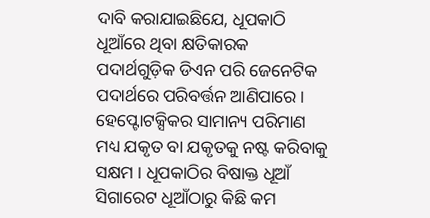ଦାବି କରାଯାଇଛିଯେ, ଧୂପକାଠି ଧୂଆଁରେ ଥିବା କ୍ଷତିକାରକ ପଦାର୍ଥଗୁଡ଼ିକ ଡିଏନ ପରି ଜେନେଟିକ ପଦାର୍ଥରେ ପରିବର୍ତ୍ତନ ଆଣିପାରେ ।
ହେପ୍ଟୋଟକ୍ସିକର ସାମାନ୍ୟ ପରିମାଣ ମଧ୍ୟ ଯକୃତ ବା ଯକୃତକୁ ନଷ୍ଟ କରିବାକୁ ସକ୍ଷମ । ଧୂପକାଠିର ବିଷାକ୍ତ ଧୂଆଁ ସିଗାରେଟ ଧୂଆଁଠାରୁ କିଛି କମ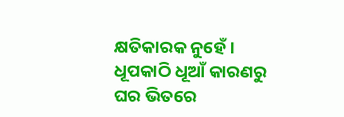କ୍ଷତିକାରକ ନୁହେଁ । ଧୂପକାଠି ଧୂଆଁ କାରଣରୁ ଘର ଭିତରେ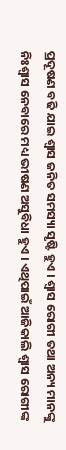ପ୍ରଦୂଷଣ ବଢି ଯାଇ ଶ୍ୱାସ ଜନିତ ସମସ୍ୟା ସୃଷ୍ଟି ହୁଏ । ଶ୍ବାସ ରୋଗୀ ତଥା ଅନ୍ୟ ମାନଙ୍କୁ ନିଃଶ୍ବାସ ନେବାରେ ମଧ୍ୟ ଭୀଷଣ ଅସୁବିଧା ହୁଏ । ଏଥିପାଇଁ ଆଜିକାଲି ଶ୍ବାସ ରୋଗୀଙ୍କ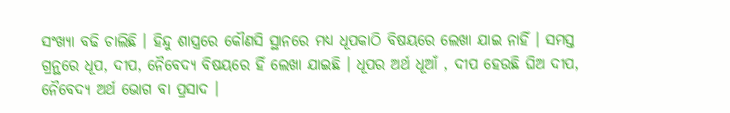ସଂଖ୍ୟା ବଢି ଚାଲିଛି । ହିନ୍ଦୁ ଶାସ୍ତ୍ରରେ କୌଣସି ସ୍ଥାନରେ ମଧ୍ୟ ଧୂପକାଠି ବିଷୟରେ ଲେଖା ଯାଇ ନାହିଁ । ସମସ୍ତ ଗ୍ରନ୍ଥରେ ଧୂପ, ଦୀପ, ନୈବେଦ୍ୟ ବିଷୟରେ ହିଁ ଲେଖା ଯାଇଛି । ଧୂପର ଅର୍ଥ ଧୂଆଁ , ଦୀପ ହେଉଛି ଘିଅ ଦୀପ, ନୈବେଦ୍ୟ ଅର୍ଥ ଭୋଗ ବା ପ୍ରସାଦ ।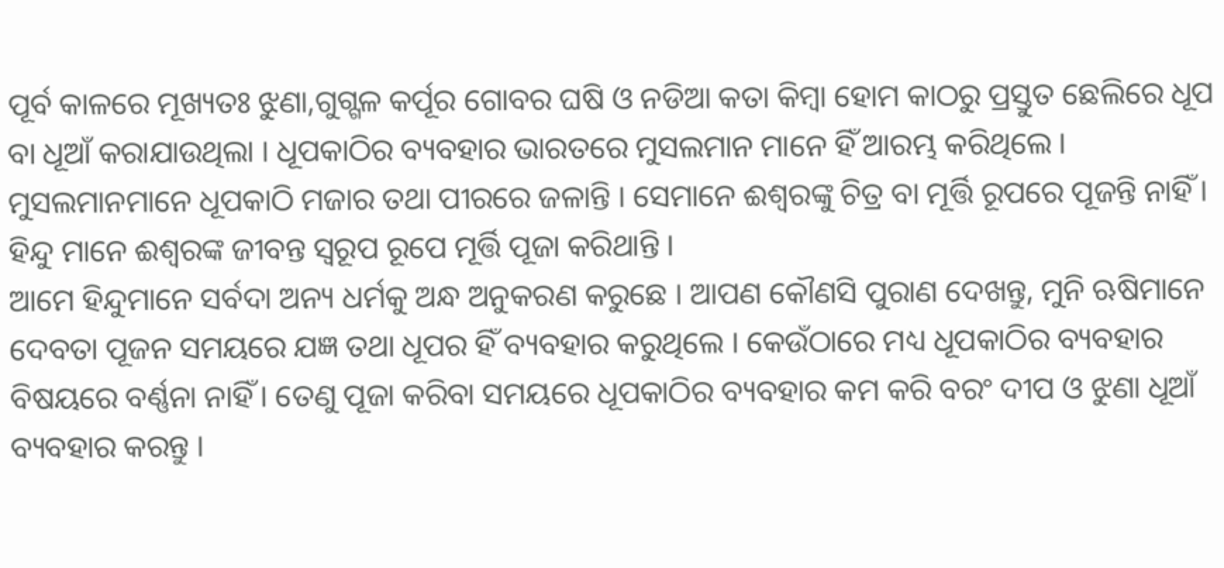ପୂର୍ବ କାଳରେ ମୂଖ୍ୟତଃ ଝୁଣା,ଗୁଗ୍ଗଳ କର୍ପୂର ଗୋବର ଘଷି ଓ ନଡିଆ କତା କିମ୍ବା ହୋମ କାଠରୁ ପ୍ରସ୍ତୁତ ଛେଲିରେ ଧୂପ ବା ଧୂଆଁ କରାଯାଉଥିଲା । ଧୂପକାଠିର ବ୍ୟବହାର ଭାରତରେ ମୁସଲମାନ ମାନେ ହିଁ ଆରମ୍ଭ କରିଥିଲେ । ମୁସଲମାନମାନେ ଧୂପକାଠି ମଜାର ତଥା ପୀରରେ ଜଳାନ୍ତି । ସେମାନେ ଈଶ୍ୱରଙ୍କୁ ଚିତ୍ର ବା ମୂର୍ତ୍ତି ରୂପରେ ପୂଜନ୍ତି ନାହିଁ । ହିନ୍ଦୁ ମାନେ ଈଶ୍ୱରଙ୍କ ଜୀବନ୍ତ ସ୍ବରୂପ ରୂପେ ମୂର୍ତ୍ତି ପୂଜା କରିଥାନ୍ତି ।
ଆମେ ହିନ୍ଦୁମାନେ ସର୍ବଦା ଅନ୍ୟ ଧର୍ମକୁ ଅନ୍ଧ ଅନୁକରଣ କରୁଛେ । ଆପଣ କୌଣସି ପୁରାଣ ଦେଖନ୍ତୁ, ମୁନି ଋଷିମାନେ ଦେବତା ପୂଜନ ସମୟରେ ଯଜ୍ଞ ତଥା ଧୂପର ହିଁ ବ୍ୟବହାର କରୁଥିଲେ । କେଉଁଠାରେ ମଧ୍ୟ ଧୂପକାଠିର ବ୍ୟବହାର ବିଷୟରେ ବର୍ଣ୍ଣନା ନାହିଁ । ତେଣୁ ପୂଜା କରିବା ସମୟରେ ଧୂପକାଠିର ବ୍ୟବହାର କମ କରି ବରଂ ଦୀପ ଓ ଝୁଣା ଧୂଆଁ ବ୍ୟବହାର କରନ୍ତୁ ।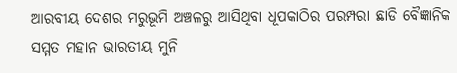ଆରବୀୟ ଦେଶର ମରୁଭୂମି ଅଞ୍ଚଳରୁ ଆସିଥିବା ଧୂପକାଠିର ପରମ୍ପରା ଛାଡି ବୈଜ୍ଞାନିକ ସମ୍ମତ ମହାନ ଭାରତୀୟ ମୁନି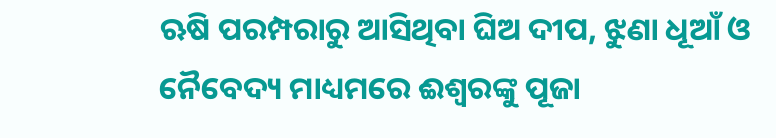ଋଷି ପରମ୍ପରାରୁ ଆସିଥିବା ଘିଅ ଦୀପ, ଝୁଣା ଧୂଆଁ ଓ ନୈବେଦ୍ୟ ମାଧ୍ୟମରେ ଈଶ୍ୱରଙ୍କୁ ପୂଜା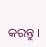କରନ୍ତୁ ।